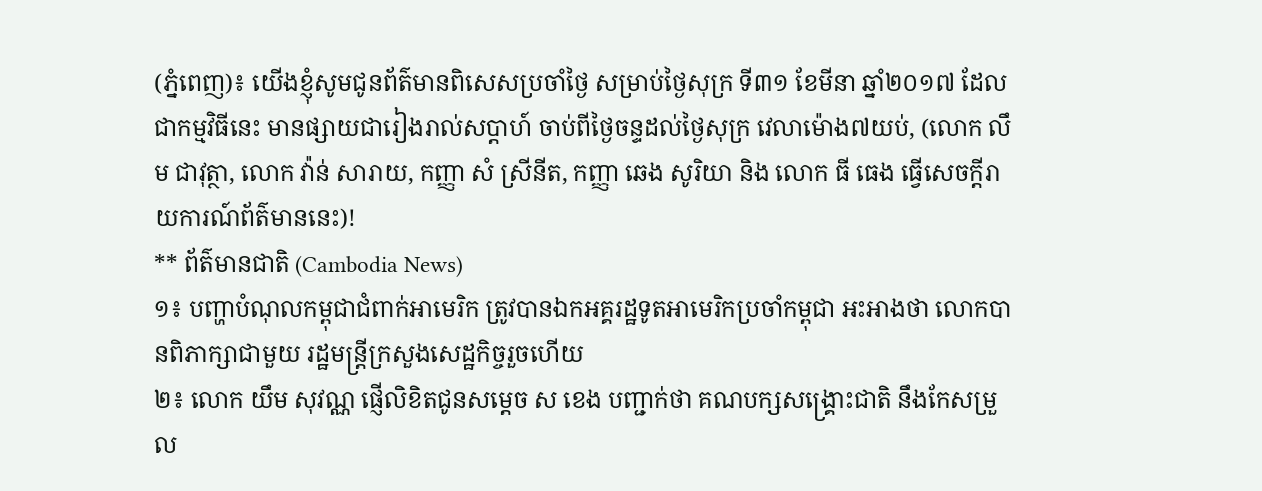(ភ្នំពេញ)៖ យើងខ្ញុំសូមជូនព័ត៌មានពិសេសប្រចាំថ្ងៃ សម្រាប់ថ្ងៃសុក្រ ទី៣១ ខែមីនា ឆ្នាំ២០១៧ ដែលជាកម្មវិធីនេះ មានផ្សាយជារៀងរាល់សប្តាហ៍ ចាប់ពីថ្ងៃចន្ទដល់ថ្ងៃសុក្រ វេលាម៉ោង៧យប់, (លោក លឹម ជាវុត្ថា, លោក វ៉ាន់ សារាយ, កញ្ញា សំ ស្រីនីត, កញ្ញា ឆេង សូរិយា និង លោក ធី ធេង ធ្វើសេចក្តីរាយការណ៍ព័ត៌មាននេះ)!
** ព័ត៌មានជាតិ (Cambodia News)
១៖ បញ្ហាបំណុលកម្ពុជាជំពាក់អាមេរិក ត្រូវបានឯកអគ្គរដ្ឋទូតអាមេរិកប្រចាំកម្ពុជា អះអាងថា លោកបានពិភាក្សាជាមួយ រដ្ឋមន្រ្តីក្រសួងសេដ្ឋកិច្ចរួចហើយ
២៖ លោក យឹម សុវណ្ណ ផ្ញើលិខិតជូនសម្តេច ស ខេង បញ្ជាក់ថា គណបក្សសង្គ្រោះជាតិ នឹងកែសម្រួល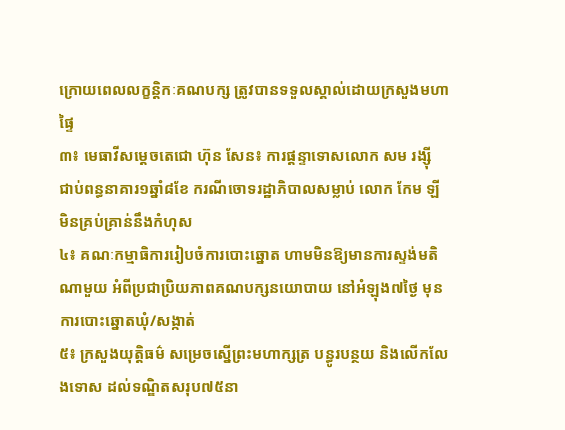ក្រោយពេលលក្ខន្តិកៈគណបក្ស ត្រូវបានទទួលស្គាល់ដោយក្រសួងមហាផ្ទៃ
៣៖ មេធាវីសម្តេចតេជោ ហ៊ុន សែន៖ ការផ្តន្ទាទោសលោក សម រង្ស៊ី ជាប់ពន្ធនាគារ១ឆ្នាំ៨ខែ ករណីចោទរដ្ឋាភិបាលសម្លាប់ លោក កែម ឡី មិនគ្រប់គ្រាន់នឹងកំហុស
៤៖ គណៈកម្មាធិការរៀបចំការបោះឆ្នោត ហាមមិនឱ្យមានការស្ទង់មតិណាមួយ អំពីប្រជាប្រិយភាពគណបក្សនយោបាយ នៅអំឡុង៧ថ្ងៃ មុនការបោះឆ្នោតឃុំ/សង្កាត់
៥៖ ក្រសួងយុត្តិធម៌ សម្រេចស្នើព្រះមហាក្សត្រ បន្ធូរបន្ថយ និងលើកលែងទោស ដល់ទណ្ឌិតសរុប៧៥នា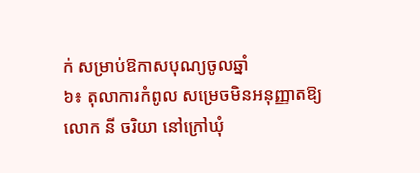ក់ សម្រាប់ឱកាសបុណ្យចូលឆ្នាំ
៦៖ តុលាការកំពូល សម្រេចមិនអនុញ្ញាតឱ្យ លោក នី ចរិយា នៅក្រៅឃុំ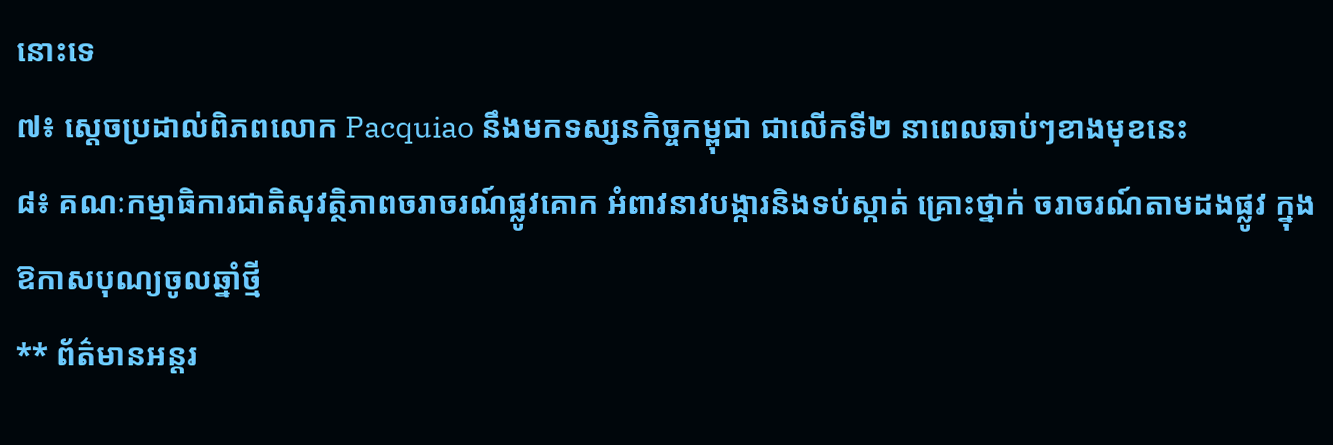នោះទេ
៧៖ ស្តេចប្រដាល់ពិភពលោក Pacquiao នឹងមកទស្សនកិច្ចកម្ពុជា ជាលើកទី២ នាពេលឆាប់ៗខាងមុខនេះ
៨៖ គណៈកម្មាធិការជាតិសុវត្ថិភាពចរាចរណ៍ផ្លូវគោក អំពាវនាវបង្ការនិងទប់ស្កាត់ គ្រោះថ្នាក់ ចរាចរណ៍តាមដងផ្លូវ ក្នុងឱកាសបុណ្យចូលឆ្នាំថ្មី
** ព័ត៌មានអន្តរ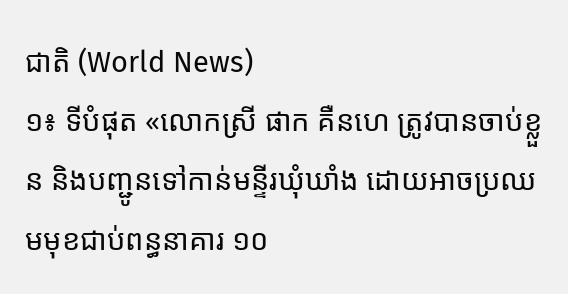ជាតិ (World News)
១៖ ទីបំផុត «លោកស្រី ផាក គឺនហេ ត្រូវបានចាប់ខ្លួន និងបញ្ជូនទៅកាន់មន្ទីរឃុំឃាំង ដោយអាចប្រឈមមុខជាប់ពន្ធនាគារ ១០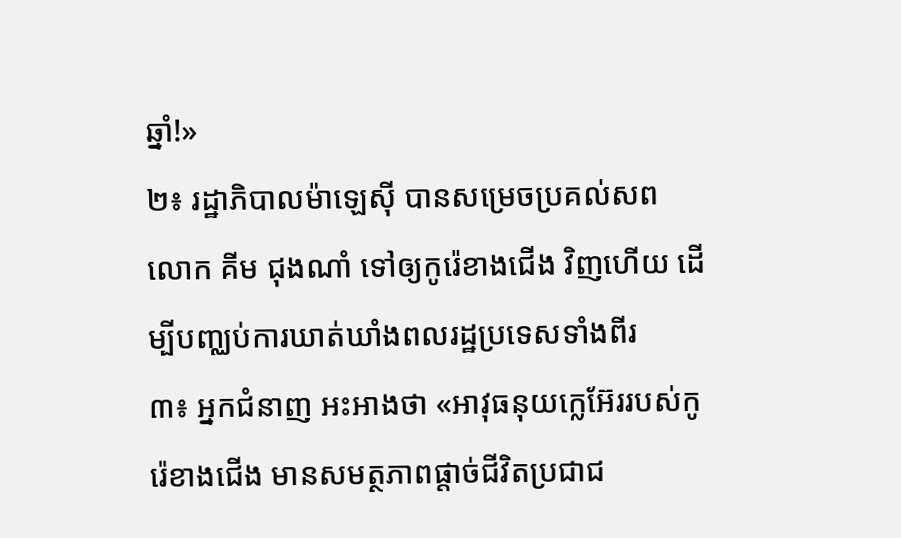ឆ្នាំ!»
២៖ រដ្ឋាភិបាលម៉ាឡេស៊ី បានសម្រេចប្រគល់សព លោក គីម ជុងណាំ ទៅឲ្យកូរ៉េខាងជើង វិញហើយ ដើម្បីបញ្ឈប់ការឃាត់ឃាំងពលរដ្ឋប្រទេសទាំងពីរ
៣៖ អ្នកជំនាញ អះអាងថា «អាវុធនុយក្លេអ៊ែររបស់កូរ៉េខាងជើង មានសមត្ថភាពផ្តាច់ជីវិតប្រជាជ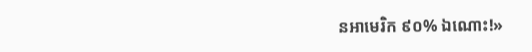នអាមេរិក ៩០% ឯណោះ!»